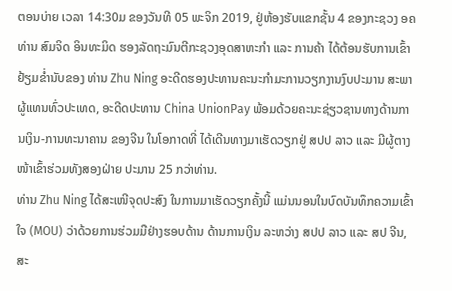ຕອນບ່າຍ ເວລາ 14:30ມ ຂອງວັນທີ 05 ພະຈິກ 2019, ຢູ່ຫ້ອງຮັບແຂກຊັ້ນ 4 ຂອງກະຊວງ ອຄ ທ່ານ ສົມຈິດ ອິນທະມິດ ຮອງລັດຖະມົນຕີກະຊວງອຸດສາຫະກຳ ແລະ ການຄ້າ ໄດ້ຕ້ອນຮັບການເຂົ້າຢ້ຽມຂໍ່ານັບຂອງ ທ່ານ Zhu Ning ອະດີດຮອງປະທານຄະນະກໍາມະການວຽກງານງົບປະມານ ສະພາຜູ້ແທນທົ່ວປະເທດ, ອະດີດປະທານ China UnionPay ພ້ອມດ້ວຍຄະນະຊ່ຽວຊານທາງດ້ານການເງິນ-ການທະນາຄານ ຂອງຈີນ ໃນໂອກາດທີ່ ໄດ້ເດີນທາງມາເຮັດວຽກຢູ່ ສປປ ລາວ ແລະ ມີຜູ້ຕາງໜ້າເຂົ້າຮ່ວມທັງສອງຝ່າຍ ປະມານ 25 ກວ່າທ່ານ.
ທ່ານ Zhu Ning ໄດ້ສະເໜີຈຸດປະສົງ ໃນການມາເຮັດວຽກຄັ້ງນີ້ ແມ່ນນອນໃນບົດບັນທຶກຄວາມເຂົ້າໃຈ (MOU) ວ່າດ້ວຍການຮ່ວມມືຢ່າງຮອບດ້ານ ດ້ານການເງິນ ລະຫວ່າງ ສປປ ລາວ ແລະ ສປ ຈີນ, ສະ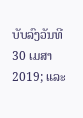ບັບລົງວັນທີ 30 ເມສາ 2019; ແລະ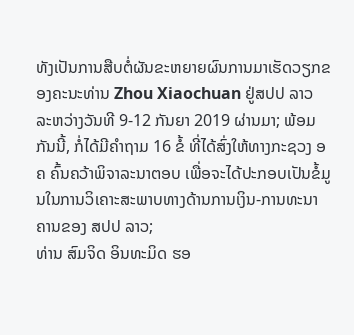ທັງເປັນການສືບຕໍ່ຜັນຂະຫຍາຍຜົນການມາເຮັດວຽກຂອງຄະນະທ່ານ Zhou Xiaochuan ຢູ່ສປປ ລາວ ລະຫວ່າງວັນທີ 9-12 ກັນຍາ 2019 ຜ່ານມາ; ພ້ອມກັນນີ້, ກໍ່ໄດ້ມີຄໍາຖາມ 16 ຂໍ້ ທີ່ໄດ້ສົ່ງໃຫ້ທາງກະຊວງ ອຄ ຄົ້ນຄວ້າພິຈາລະນາຕອບ ເພື່ອຈະໄດ້ປະກອບເປັນຂໍ້ມູນໃນການວິເຄາະສະພາບທາງດ້ານການເງິນ-ການທະນາຄານຂອງ ສປປ ລາວ;
ທ່ານ ສົມຈິດ ອິນທະມິດ ຮອ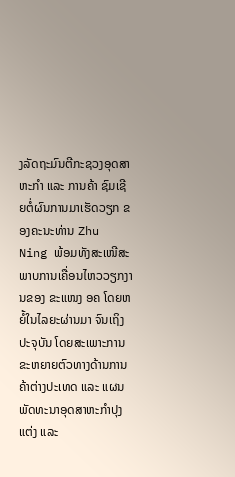ງລັດຖະມົນຕີກະຊວງອຸດສາຫະກຳ ແລະ ການຄ້າ ຊົມເຊີຍຕໍ່ຜົນການມາເຮັດວຽກ ຂອງຄະນະທ່ານ Zhu Ning ພ້ອມທັງສະເໜີສະພາບການເຄື່ອນໄຫວວຽກງານຂອງ ຂະແໜງ ອຄ ໂດຍຫຍໍ້ໃນໄລຍະຜ່ານມາ ຈົນເຖິງປະຈຸບັນ ໂດຍສະເພາະການຂະຫຍາຍຕົວທາງດ້ານການຄ້າຕ່າງປະເທດ ແລະ ແຜນພັດທະນາອຸດສາຫະກໍາປຸງແຕ່ງ ແລະ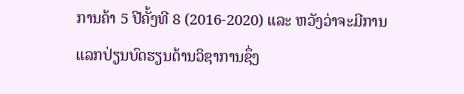ການຄ້າ 5 ປີຄັ້ງທີ 8 (2016-2020) ແລະ ຫວັງວ່າຈະມີການແລກປ່ຽນບົດຮຽນດ້ານວິຊາການຊຶ່ງ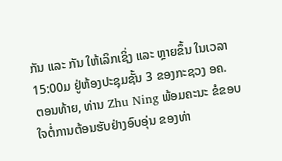ກັນ ແລະ ກັນ ໃຫ້ເລິກເຊິ່ງ ແລະ ຫຼາຍຂຶ້ນ ໃນເວລາ 15:00ມ ຢູ່ຫ້ອງປະຊຸມຊັ້ນ 3 ຂອງກະຊວງ ອຄ.
ຕອນທ້າຍ, ທ່ານ Zhu Ning ພ້ອມຄະນະ ຂໍຂອບໃຈຕໍ່ການຕ້ອນຮັບຢ່າງອົບອຸ່ນ ຂອງທ່າ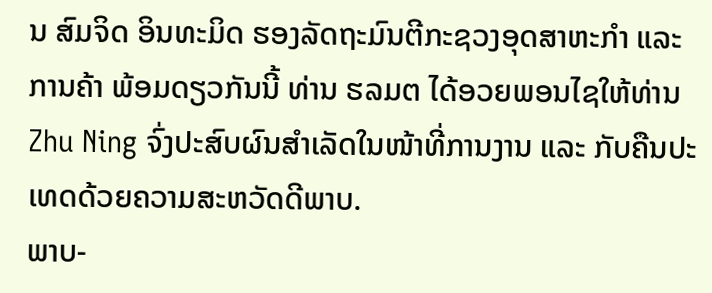ນ ສົມຈິດ ອິນທະມິດ ຮອງລັດຖະມົນຕີກະຊວງອຸດສາຫະກຳ ແລະ ການຄ້າ ພ້ອມດຽວກັນນີ້ ທ່ານ ຮລມຕ ໄດ້ອວຍພອນໄຊໃຫ້ທ່ານ Zhu Ning ຈົ່ງປະສົບຜົນສໍາເລັດໃນໜ້າທີ່ການງານ ແລະ ກັບຄືນປະເທດດ້ວຍຄວາມສະຫວັດດີພາບ.
ພາບ-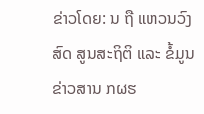ຂ່າວໂດຍ: ນ ຖື ແຫວນວົງສົດ ສູນສະຖິຕິ ແລະ ຂໍ້ມູນຂ່າວສານ ກຜຮ